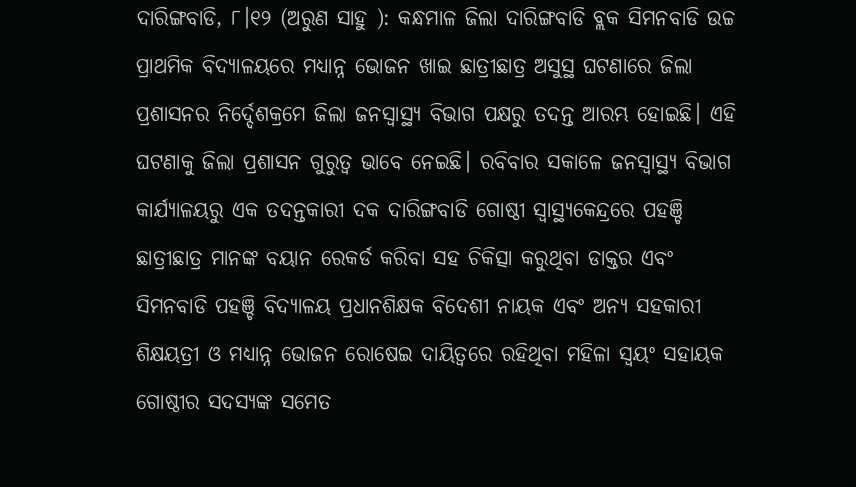ଦାରିଙ୍ଗବାଡି, ୮।୧୨ (ଅରୁଣ ସାହୁ ): କନ୍ଧମାଳ ଜିଲା ଦାରିଙ୍ଗବାଡି ବ୍ଲକ ସିମନବାଡି ଉଚ୍ଚ ପ୍ରାଥମିକ ବିଦ୍ୟାଳୟରେ ମଧ୍ୟାନ୍ନ ଭୋଜନ ଖାଇ ଛାତ୍ରୀଛାତ୍ର ଅସୁସ୍ଥ ଘଟଣାରେ ଜିଲା ପ୍ରଶାସନର ନିର୍ଦ୍ଦେଶକ୍ରମେ ଜିଲା ଜନସ୍ବାସ୍ଥ୍ୟ ବିଭାଗ ପକ୍ଷରୁ ତଦନ୍ତ ଆରମ୍ଭ ହୋଇଛି। ଏହି ଘଟଣାକୁ ଜିଲା ପ୍ରଶାସନ ଗୁରୁତ୍ୱ ଭାବେ ନେଇଛି। ରବିବାର ସକାଳେ ଜନସ୍ବାସ୍ଥ୍ୟ ବିଭାଗ କାର୍ଯ୍ୟାଳୟରୁ ଏକ ତଦନ୍ତକାରୀ ଦକ ଦାରିଙ୍ଗବାଡି ଗୋଷ୍ଠୀ ସ୍ବାସ୍ଥ୍ୟକେନ୍ଦ୍ରରେ ପହଞ୍ଚି ଛାତ୍ରୀଛାତ୍ର ମାନଙ୍କ ବୟାନ ରେକର୍ଡ କରିବା ସହ ଚିକିତ୍ସା କରୁଥିବା ଡାକ୍ତର ଏବଂ ସିମନବାଡି ପହଞ୍ଚି ବିଦ୍ୟାଳୟ ପ୍ରଧାନଶିକ୍ଷକ ବିଦେଶୀ ନାୟକ ଏବଂ ଅନ୍ୟ ସହକାରୀ ଶିକ୍ଷୟତ୍ରୀ ଓ ମଧ୍ୟାନ୍ନ ଭୋଜନ ରୋଷେଇ ଦାୟିତ୍ୱରେ ରହିଥିବା ମହିଳା ସ୍ବୟଂ ସହାୟକ ଗୋଷ୍ଠୀର ସଦସ୍ୟଙ୍କ ସମେତ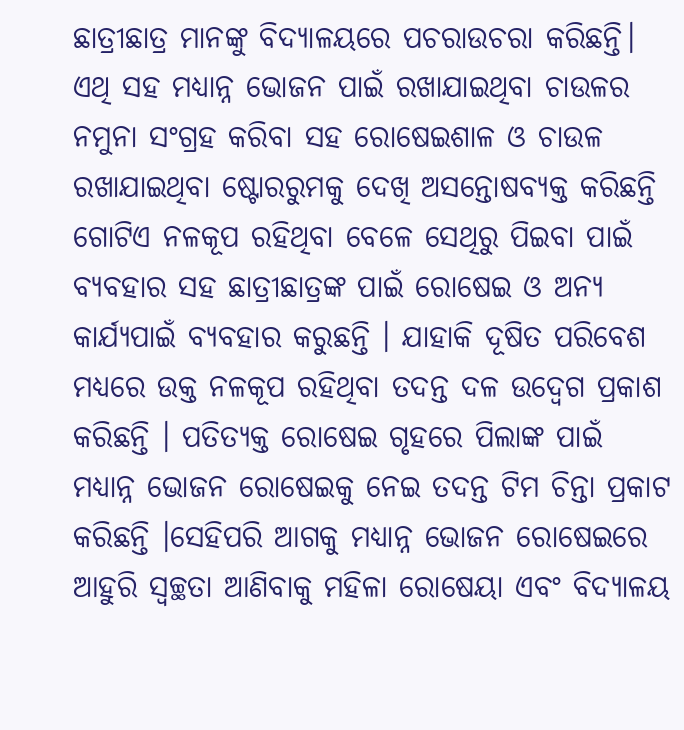ଛାତ୍ରୀଛାତ୍ର ମାନଙ୍କୁ ବିଦ୍ୟାଳୟରେ ପଚରାଉଚରା କରିଛନ୍ତି। ଏଥି ସହ ମଧ୍ୟାନ୍ନ ଭୋଜନ ପାଇଁ ରଖାଯାଇଥିବା ଚାଉଳର ନମୁନା ସଂଗ୍ରହ କରିବା ସହ ରୋଷେଇଶାଳ ଓ ଚାଉଳ ରଖାଯାଇଥିବା ଷ୍ଟୋରରୁମକୁ ଦେଖି ଅସନ୍ତୋଷବ୍ୟକ୍ତ କରିଛନ୍ତି ଗୋଟିଏ ନଳକୂପ ରହିଥିବା ବେଳେ ସେଥିରୁ ପିଇବା ପାଇଁ ବ୍ୟବହାର ସହ ଛାତ୍ରୀଛାତ୍ରଙ୍କ ପାଇଁ ରୋଷେଇ ଓ ଅନ୍ୟ କାର୍ଯ୍ୟପାଇଁ ବ୍ୟବହାର କରୁଛନ୍ତି । ଯାହାକି ଦୂଷିତ ପରିବେଶ ମଧ୍ୟରେ ଉକ୍ତ ନଳକୂପ ରହିଥିବା ତଦନ୍ତ ଦଳ ଉଦ୍ବେଗ ପ୍ରକାଶ କରିଛନ୍ତି । ପତିତ୍ୟକ୍ତ ରୋଷେଇ ଗୃହରେ ପିଲାଙ୍କ ପାଇଁ ମଧ୍ୟାନ୍ନ ଭୋଜନ ରୋଷେଇକୁ ନେଇ ତଦନ୍ତ ଟିମ ଚିନ୍ତା ପ୍ରକାଟ କରିଛନ୍ତି ।ସେହିପରି ଆଗକୁ ମଧ୍ୟାନ୍ନ ଭୋଜନ ରୋଷେଇରେ ଆହୁରି ସ୍ବଚ୍ଛତା ଆଣିବାକୁ ମହିଳା ରୋଷେୟା ଏବଂ ବିଦ୍ୟାଳୟ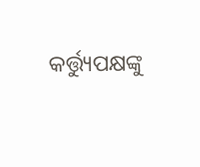କର୍ତ୍ତ୍ୟୁପକ୍ଷଙ୍କୁ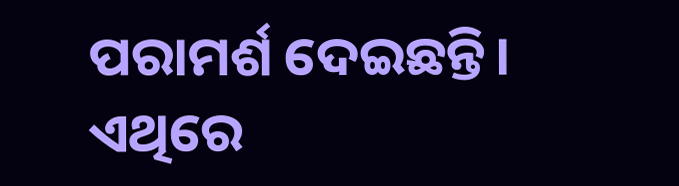ପରାମର୍ଶ ଦେଇଛନ୍ତି। ଏଥିରେ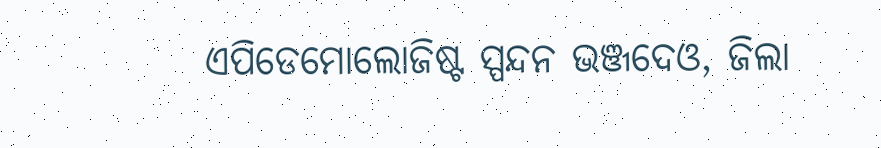ଏପିଡେମୋଲୋଜିଷ୍ଟ ସ୍ପନ୍ଦନ ଭଞ୍ଜଦେଓ, ଜିଲା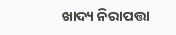ଖାଦ୍ୟ ନିରାପତ୍ତା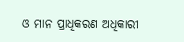ଓ ମାନ ପ୍ରାଧିକରଣ ଅଧିକାରୀ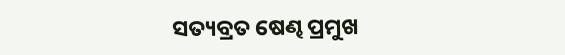ସତ୍ୟବ୍ରତ ଷେଣ୍ଢ ପ୍ରମୁଖ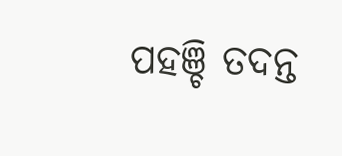ପହଞ୍ଚି ତଦନ୍ତ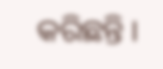କରିଛନ୍ତି ।